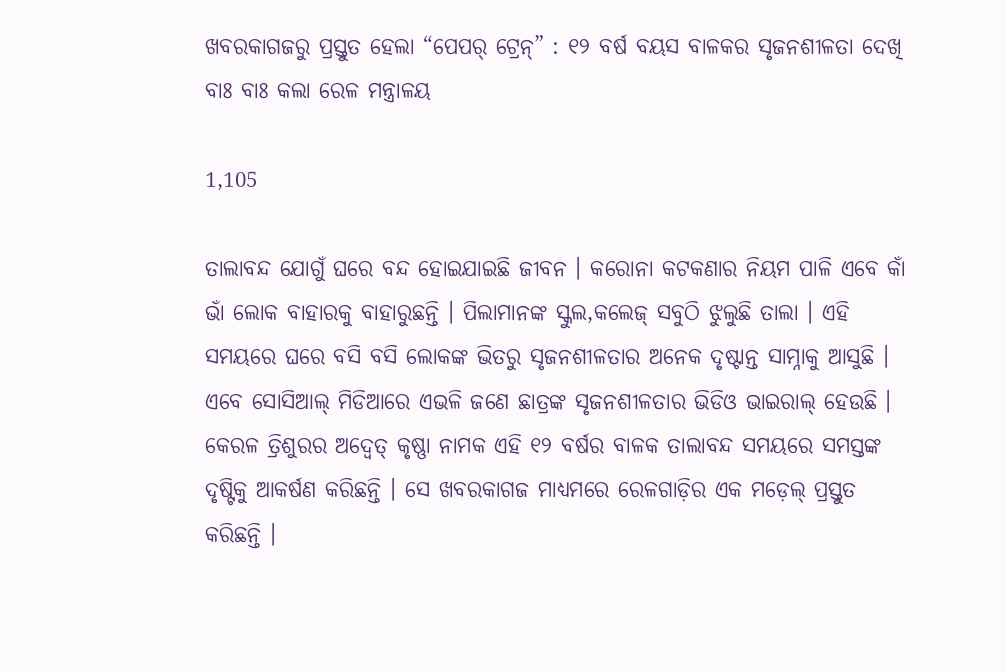ଖବରକାଗଜରୁ ପ୍ରସ୍ତୁତ ହେଲା “ପେପର୍ ଟ୍ରେନ୍” : ୧୨ ବର୍ଷ ବୟସ ବାଳକର ସୃଜନଶୀଳତା ଦେଖି ବାଃ ବାଃ କଲା ରେଳ ମନ୍ତ୍ରାଳୟ

1,105

ତାଲାବନ୍ଦ ଯୋଗୁଁ ଘରେ ବନ୍ଦ ହୋଇଯାଇଛି ଜୀବନ । କରୋନା କଟକଣାର ନିୟମ ପାଳି ଏବେ କାଁ ଭାଁ ଲୋକ ବାହାରକୁ ବାହାରୁଛନ୍ତି । ପିଲାମାନଙ୍କ ସ୍କୁଲ,କଲେଜ୍ ସବୁଠି ଝୁଲୁଛି ତାଲା । ଏହି ସମୟରେ ଘରେ ବସି ବସି ଲୋକଙ୍କ ଭିତରୁ ସୃଜନଶୀଳତାର ଅନେକ ଦୃଷ୍ଟାନ୍ତ ସାମ୍ନାକୁ ଆସୁଛି । ଏବେ ସୋସିଆଲ୍ ମିଡିଆରେ ଏଭଳି ଜଣେ ଛାତ୍ରଙ୍କ ସୃଜନଶୀଳତାର ଭିଡିଓ ଭାଇରାଲ୍ ହେଉଛି । କେରଳ ତ୍ରିଶୁରର ଅଦ୍ୱେତ୍ କୃଷ୍ଣା ନାମକ ଏହି ୧୨ ବର୍ଷର ବାଳକ ତାଲାବନ୍ଦ ସମୟରେ ସମସ୍ତଙ୍କ ଦୃଷ୍ଟିକୁ ଆକର୍ଷଣ କରିଛନ୍ତି । ସେ ଖବରକାଗଜ ମାଧ୍ୟମରେ ରେଳଗାଡ଼ିର ଏକ ମଡ଼େଲ୍ ପ୍ରସ୍ତୁତ କରିଛନ୍ତି ।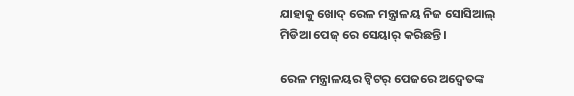ଯାହାକୁ ଖୋଦ୍ ରେଳ ମନ୍ତ୍ରାଳୟ ନିଜ ସୋସିଆଲ୍ ମିଡିଆ ପେଜ୍ ରେ ସେୟାର୍ କରିଛନ୍ତି ।

ରେଳ ମନ୍ତ୍ରାଳୟର ଟ୍ୱିଟର୍ ପେଜରେ ଅଦ୍ୱେତଙ୍କ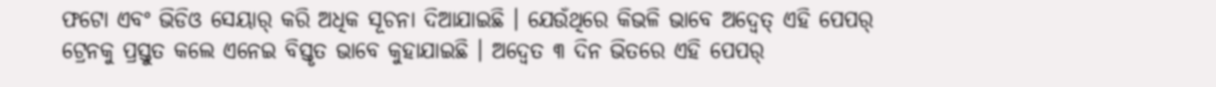ଫଟୋ ଏବଂ ଭିଡିଓ ସେୟାର୍ କରି ଅଧିକ ସୂଚନା ଦିଆଯାଇଛି । ଯେଉଁଥିରେ କିଭଳି ଭାବେ ଅଦ୍ୱେତ୍ ଏହି ପେପର୍ ଟ୍ରେନକୁ ପ୍ରସ୍ତୁତ କଲେ ଏନେଇ ବିସ୍ତୃତ ଭାବେ କୁହାଯାଇଛି । ଅଦ୍ୱେତ ୩ ଦିନ ଭିତରେ ଏହି ପେପର୍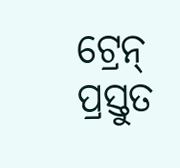ଟ୍ରେନ୍ ପ୍ରସ୍ତୁତ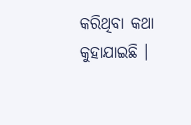କରିଥିବା କଥା କୁହାଯାଇଛି ।